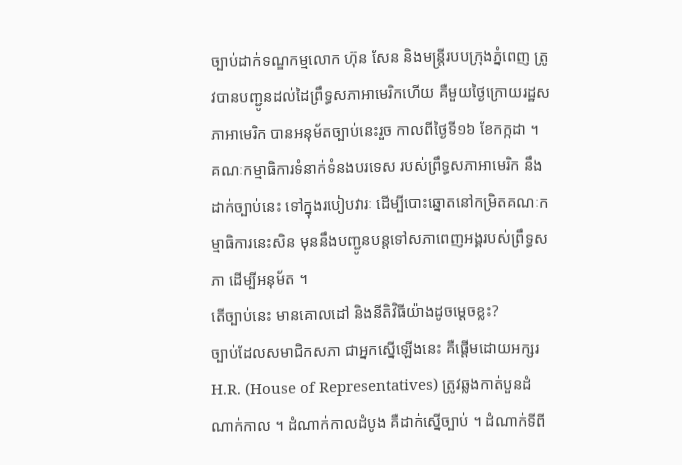ច្បាប់ដាក់ទណ្ឌកម្មលោក ហ៊ុន សែន និងមន្ត្រីរបបក្រុងភ្នំពេញ ត្រូវបានបញ្ជូនដល់ដៃព្រឹទ្ធសភាអាមេរិកហើយ គឺមួយថ្ងៃក្រោយរដ្ឋសភាអាមេរិក បានអនុម័តច្បាប់នេះរួច កាលពីថ្ងៃទី១៦ ខែកក្កដា ។ គណៈកម្មាធិការទំនាក់ទំនងបរទេស របស់ព្រឹទ្ធសភាអាមេរិក នឹងដាក់ច្បាប់នេះ ទៅក្នុងរបៀបវារៈ ដើម្បីបោះឆ្នោតនៅកម្រិតគណៈកម្មាធិការនេះសិន មុននឹងបញ្ជូនបន្តទៅសភាពេញអង្គរបស់ព្រឹទ្ធសភា ដើម្បីអនុម័ត ។
តើច្បាប់នេះ មានគោលដៅ និងនីតិវិធីយ៉ាងដូចម្ដេចខ្លះ?
ច្បាប់ដែលសមាជិកសភា ជាអ្នកស្នើឡើងនេះ គឺផ្ដើមដោយអក្សរ H.R. (House of Representatives) ត្រូវឆ្លងកាត់បួនដំណាក់កាល ។ ដំណាក់កាលដំបូង គឺដាក់ស្នើច្បាប់ ។ ដំណាក់ទីពី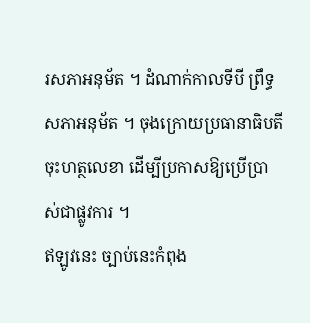រសភាអនុម័ត ។ ដំណាក់កាលទីបី ព្រឹទ្ធសភាអនុម័ត ។ ចុងក្រោយប្រធានាធិបតីចុះហត្ថលេខា ដើម្បីប្រកាសឱ្យប្រើប្រាស់ជាផ្លូវការ ។
ឥឡូវនេះ ច្បាប់នេះកំពុង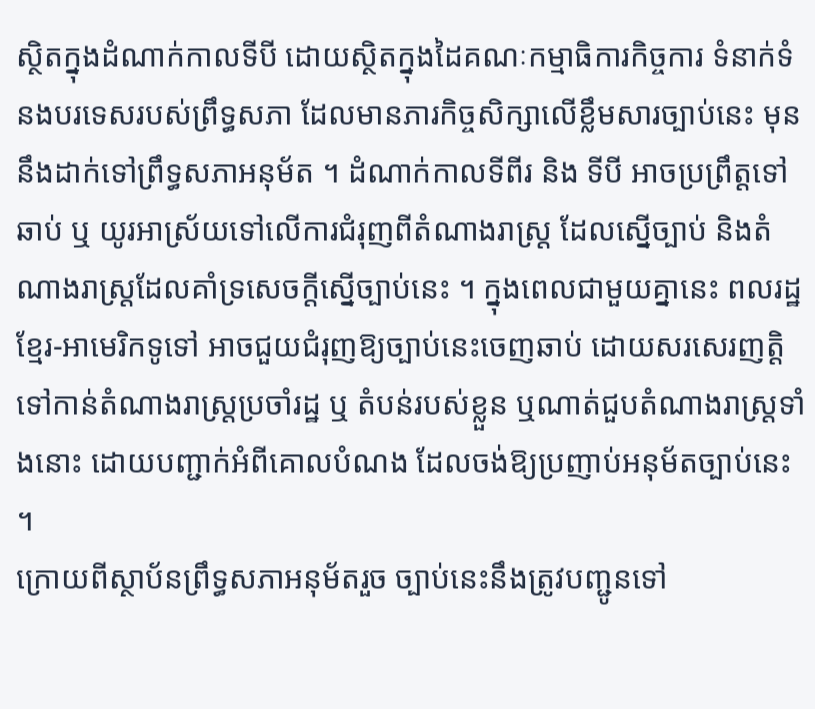ស្ថិតក្នុងដំណាក់កាលទីបី ដោយស្ថិតក្នុងដៃគណៈកម្មាធិការកិច្ចការ ទំនាក់ទំនងបរទេសរបស់ព្រឹទ្ធសភា ដែលមានភារកិច្ចសិក្សាលើខ្លឹមសារច្បាប់នេះ មុននឹងដាក់ទៅព្រឹទ្ធសភាអនុម័ត ។ ដំណាក់កាលទីពីរ និង ទីបី អាចប្រព្រឹត្តទៅឆាប់ ឬ យូរអាស្រ័យទៅលើការជំរុញពីតំណាងរាស្ត្រ ដែលស្នើច្បាប់ និងតំណាងរាស្ត្រដែលគាំទ្រសេចក្ដីស្នើច្បាប់នេះ ។ ក្នុងពេលជាមួយគ្នានេះ ពលរដ្ឋខ្មែរ-អាមេរិកទូទៅ អាចជួយជំរុញឱ្យច្បាប់នេះចេញឆាប់ ដោយសរសេរញត្តិទៅកាន់តំណាងរាស្ត្រប្រចាំរដ្ឋ ឬ តំបន់របស់ខ្លួន ឬណាត់ជួបតំណាងរាស្ត្រទាំងនោះ ដោយបញ្ជាក់អំពីគោលបំណង ដែលចង់ឱ្យប្រញាប់អនុម័តច្បាប់នេះ ។
ក្រោយពីស្ថាប័នព្រឹទ្ធសភាអនុម័តរួច ច្បាប់នេះនឹងត្រូវបញ្ជូនទៅ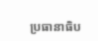ប្រធានាធិប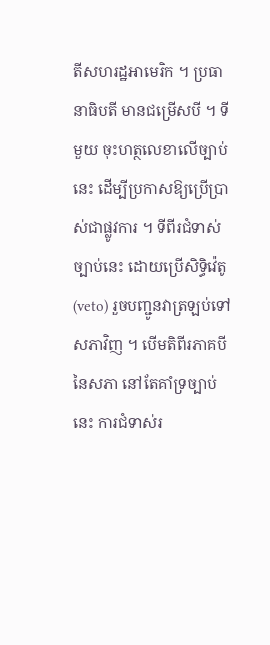តីសហរដ្ឋអាមេរិក ។ ប្រធានាធិបតី មានជម្រើសបី ។ ទីមួយ ចុះហត្ថលេខាលើច្បាប់នេះ ដើម្បីប្រកាសឱ្យប្រើប្រាស់ជាផ្លូវការ ។ ទីពីរជំទាស់ច្បាប់នេះ ដោយប្រើសិទ្ធិវ៉េតូ (veto) រួចបញ្ជូនវាត្រឡប់ទៅសភាវិញ ។ បើមតិពីរភាគបីនៃសភា នៅតែគាំទ្រច្បាប់នេះ ការជំទាស់រ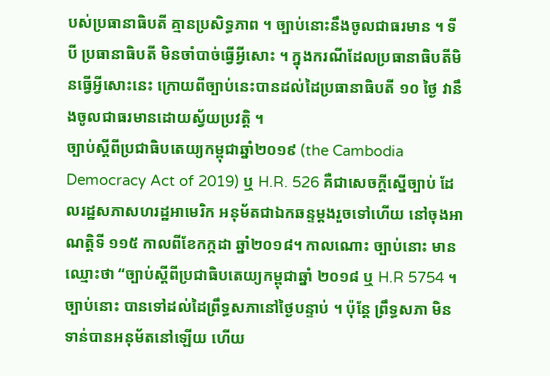បស់ប្រធានាធិបតី គ្មានប្រសិទ្ធភាព ។ ច្បាប់នោះនឹងចូលជាធរមាន ។ ទីបី ប្រធានាធិបតី មិនចាំបាច់ធ្វើអ្វីសោះ ។ ក្នុងករណីដែលប្រធានាធិបតីមិនធ្វើអ្វីសោះនេះ ក្រោយពីច្បាប់នេះបានដល់ដៃប្រធានាធិបតី ១០ ថ្ងៃ វានឹងចូលជាធរមានដោយស្វ័យប្រវត្តិ ។
ច្បាប់ស្ដីពីប្រជាធិបតេយ្យកម្ពុជាឆ្នាំ២០១៩ (the Cambodia Democracy Act of 2019) ឬ H.R. 526 គឺជាសេចក្ដីស្នើច្បាប់ ដែលរដ្ឋសភាសហរដ្ឋអាមេរិក អនុម័តជាឯកឆន្ទម្តងរួចទៅហើយ នៅចុងអាណត្តិទី ១១៥ កាលពីខែកក្កដា ឆ្នាំ២០១៨។ កាលណោះ ច្បាប់នោះ មានឈ្មោះថា “ច្បាប់ស្ដីពីប្រជាធិបតេយ្យកម្ពុជាឆ្នាំ ២០១៨ ឬ H.R 5754 ។ ច្បាប់នោះ បានទៅដល់ដៃព្រឹទ្ធសភានៅថ្ងៃបន្ទាប់ ។ ប៉ុន្តែ ព្រឹទ្ធសភា មិនទាន់បានអនុម័តនៅឡើយ ហើយ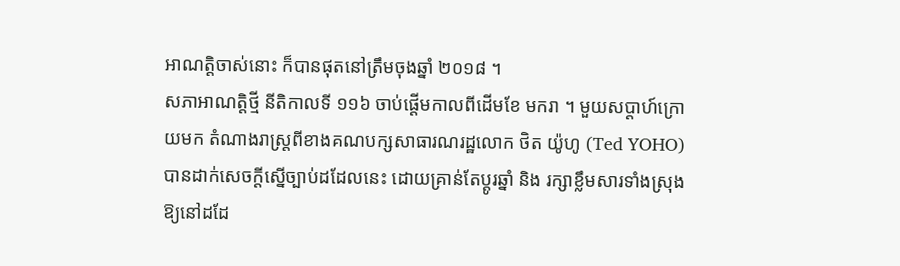អាណត្តិចាស់នោះ ក៏បានផុតនៅត្រឹមចុងឆ្នាំ ២០១៨ ។
សភាអាណត្តិថ្មី នីតិកាលទី ១១៦ ចាប់ផ្ដើមកាលពីដើមខែ មករា ។ មួយសប្ដាហ៍ក្រោយមក តំណាងរាស្ត្រពីខាងគណបក្សសាធារណរដ្ឋលោក ថិត យ៉ូហូ (Ted YOHO) បានដាក់សេចក្តីស្នើច្បាប់ដដែលនេះ ដោយគ្រាន់តែប្ដូរឆ្នាំ និង រក្សាខ្លឹមសារទាំងស្រុងឱ្យនៅដដែ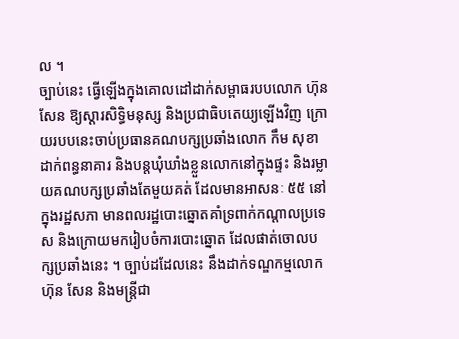ល ។
ច្បាប់នេះ ធ្វើឡើងក្នុងគោលដៅដាក់សម្ពាធរបបលោក ហ៊ុន សែន ឱ្យស្ដារសិទ្ធិមនុស្ស និងប្រជាធិបតេយ្យឡើងវិញ ក្រោយរបបនេះចាប់ប្រធានគណបក្សប្រឆាំងលោក កឹម សុខា ដាក់ពន្ធនាគារ និងបន្តឃុំឃាំងខ្លួនលោកនៅក្នុងផ្ទះ និងរម្លាយគណបក្សប្រឆាំងតែមួយគត់ ដែលមានអាសនៈ ៥៥ នៅក្នុងរដ្ឋសភា មានពលរដ្ឋបោះឆ្នោតគាំទ្រពាក់កណ្ដាលប្រទេស និងក្រោយមករៀបចំការបោះឆ្នោត ដែលផាត់ចោលបក្សប្រឆាំងនេះ ។ ច្បាប់ដដែលនេះ នឹងដាក់ទណ្ឌកម្មលោក ហ៊ុន សែន និងមន្ត្រីជា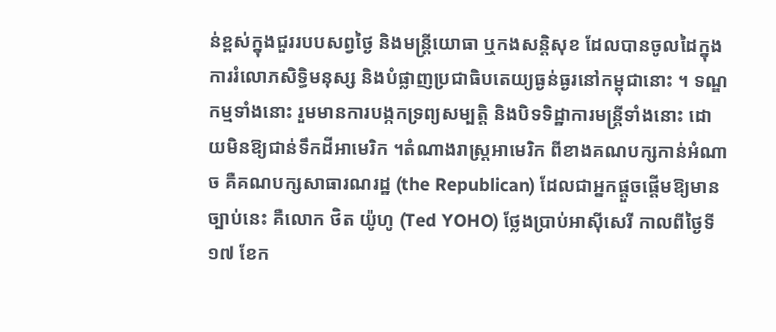ន់ខ្ពស់ក្នុងជួររបបសព្វថ្ងៃ និងមន្ត្រីយោធា ឬកងសន្តិសុខ ដែលបានចូលដៃក្នុងការរំលោភសិទ្ធិមនុស្ស និងបំផ្លាញប្រជាធិបតេយ្យធ្ងន់ធ្ងរនៅកម្ពុជានោះ ។ ទណ្ឌកម្មទាំងនោះ រួមមានការបង្កកទ្រព្យសម្បត្តិ និងបិទទិដ្ឋាការមន្ត្រីទាំងនោះ ដោយមិនឱ្យជាន់ទឹកដីអាមេរិក ។តំណាងរាស្ត្រអាមេរិក ពីខាងគណបក្សកាន់អំណាច គឺគណបក្សសាធារណរដ្ឋ (the Republican) ដែលជាអ្នកផ្ដួចផ្ដើមឱ្យមានច្បាប់នេះ គឺលោក ថិត យ៉ូហូ (Ted YOHO) ថ្លែងប្រាប់អាស៊ីសេរី កាលពីថ្ងៃទី១៧ ខែក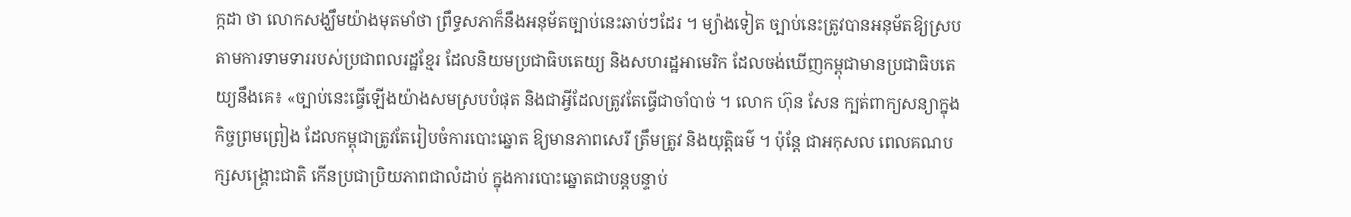ក្កដា ថា លោកសង្ឃឹមយ៉ាងមុតមាំថា ព្រឹទ្ធសភាក៏នឹងអនុម័តច្បាប់នេះឆាប់ៗដែរ ។ ម្យ៉ាងទៀត ច្បាប់នេះត្រូវបានអនុម័តឱ្យស្របតាមការទាមទាររបស់ប្រជាពលរដ្ឋខ្មែរ ដែលនិយមប្រជាធិបតេយ្យ និងសហរដ្ឋអាមេរិក ដែលចង់ឃើញកម្ពុជាមានប្រជាធិបតេយ្យនឹងគេ៖ «ច្បាប់នេះធ្វើឡើងយ៉ាងសមស្របបំផុត និងជាអ្វីដែលត្រូវតែធ្វើជាចាំបាច់ ។ លោក ហ៊ុន សែន ក្បត់ពាក្យសន្យាក្នុងកិច្ចព្រមព្រៀង ដែលកម្ពុជាត្រូវតែរៀបចំការបោះឆ្នោត ឱ្យមានភាពសេរី ត្រឹមត្រូវ និងយុត្តិធម៌ ។ ប៉ុន្តែ ជាអកុសល ពេលគណបក្សសង្គ្រោះជាតិ កើនប្រជាប្រិយភាពជាលំដាប់ ក្នុងការបោះឆ្នោតជាបន្តបន្ទាប់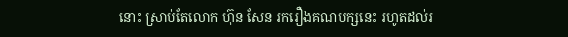នោះ ស្រាប់តែលោក ហ៊ុន សែន រករឿងគណបក្សនេះ រហូតដល់រ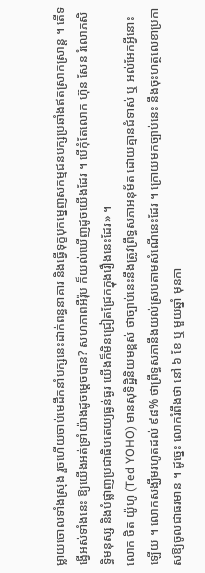ម្លាយចោលទាំងស្រុង រួចហើយចាប់មេដឹកនាំបក្សនេះដាក់ពន្ធនាគារ និងធ្វើទុក្ខបុកម្នេញសកម្មជនបក្សប្រឆាំងឥតស្រាកស្រាន្ត ។ តើទង្វើអស់ទាំងនេះ ឱ្យយើងអត់ទ្រាំយ៉ាងដូចម្ដេចបាន? សហភាពអឺរ៉ុប ក៏យល់ឃើញដូចយើងដែរ ។ បើកុំតែលោក ហ៊ុន សែន រំលោភសិទ្ធិមនុស្ស និងបំផ្លាញប្រជាធិបតេយ្យធ្ងន់ធ្ងរ យើងក៏មិនជ្រៀតជ្រែកក្នុងរឿងនេះដែរ» ។
លោក ថិត យ៉ូហូ (Ted YOHO) មានសុទិដ្ឋិនិយមខ្ពស់ ថាច្បាប់នេះនឹងត្រូវព្រឹទ្ធសភាអនុម័ត ដោយគ្មានជំទាស់ ឬ អល់អែកអ្វីនោះឡើយ ។ លោកសង្ឃឹមរហូតដល់ ៩៨% ថាព្រឹទ្ធសភានឹងយល់ស្របតាមសំណើនេះដែរ ។ ក្រោយមកច្បាប់នេះ នឹងចុះហត្ថលេខាប្រកាសឱ្យចូលជាធរមាន ។ ដូច្នេះ លោករំពឹងថា នៅ ៦ ខែ ឬ មួយឆ្នាំ មុនកា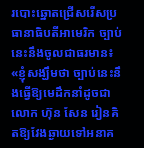របោះឆ្នោតជ្រើសរើសប្រធានាធិបតីអាមេរិក ច្បាប់នេះនឹងចូលជាធរមាន៖ «ខ្ញុំសង្ឃឹមថា ច្បាប់នេះនឹងធ្វើឱ្យមេដឹកនាំដូចជាលោក ហ៊ុន សែន រៀនគិតឱ្យវែងឆ្ងាយទៅអនាគ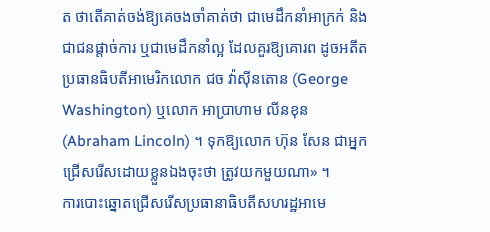ត ថាតើគាត់ចង់ឱ្យគេចងចាំគាត់ថា ជាមេដឹកនាំអាក្រក់ និងជាជនផ្ដាច់ការ ឬជាមេដឹកនាំល្អ ដែលគួរឱ្យគោរព ដូចអតីតប្រធានធិបតីអាមេរិកលោក ជច វ៉ាស៊ីនតោន (George Washington) ឬលោក អាប្រាហាម លីនខុន (Abraham Lincoln) ។ ទុកឱ្យលោក ហ៊ុន សែន ជាអ្នកជ្រើសរើសដោយខ្លួនឯងចុះថា ត្រូវយកមួយណា» ។
ការបោះឆ្នោតជ្រើសរើសប្រធានាធិបតីសហរដ្ឋអាមេ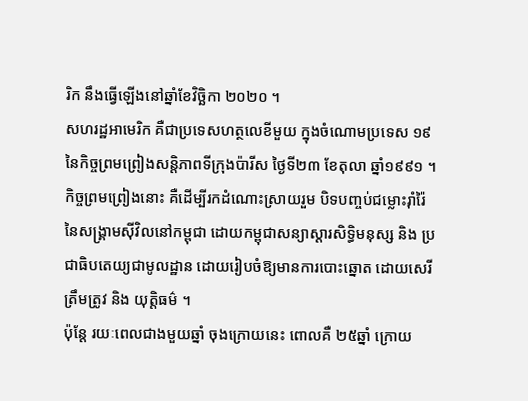រិក នឹងធ្វើឡើងនៅឆ្នាំខែវិច្ឆិកា ២០២០ ។
សហរដ្ឋអាមេរិក គឺជាប្រទេសហត្ថលេខីមួយ ក្នុងចំណោមប្រទេស ១៩ នៃកិច្ចព្រមព្រៀងសន្តិភាពទីក្រុងប៉ារីស ថ្ងៃទី២៣ ខែតុលា ឆ្នាំ១៩៩១ ។ កិច្ចព្រមព្រៀងនោះ គឺដើម្បីរកដំណោះស្រាយរួម បិទបញ្ចប់ជម្លោះរ៉ាំរ៉ៃ នៃសង្គ្រាមស៊ីវិលនៅកម្ពុជា ដោយកម្ពុជាសន្យាស្ដារសិទ្ធិមនុស្ស និង ប្រជាធិបតេយ្យជាមូលដ្ឋាន ដោយរៀបចំឱ្យមានការបោះឆ្នោត ដោយសេរី ត្រឹមត្រូវ និង យុត្តិធម៌ ។
ប៉ុន្តែ រយៈពេលជាងមួយឆ្នាំ ចុងក្រោយនេះ ពោលគឺ ២៥ឆ្នាំ ក្រោយ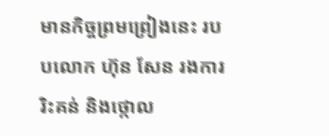មានកិច្ចព្រមព្រៀងនេះ របបលោក ហ៊ុន សែន រងការរិះគន់ និងថ្កោល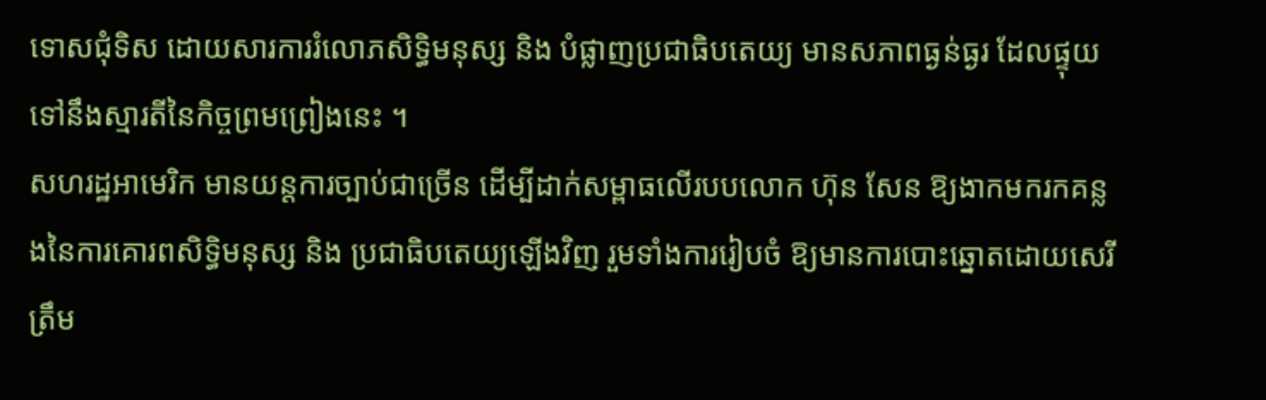ទោសជុំទិស ដោយសារការរំលោភសិទ្ធិមនុស្ស និង បំផ្លាញប្រជាធិបតេយ្យ មានសភាពធ្ងន់ធ្ងរ ដែលផ្ទុយទៅនឹងស្មារតីនៃកិច្ចព្រមព្រៀងនេះ ។
សហរដ្ឋអាមេរិក មានយន្តការច្បាប់ជាច្រើន ដើម្បីដាក់សម្ពាធលើរបបលោក ហ៊ុន សែន ឱ្យងាកមករកគន្លងនៃការគោរពសិទ្ធិមនុស្ស និង ប្រជាធិបតេយ្យឡើងវិញ រួមទាំងការរៀបចំ ឱ្យមានការបោះឆ្នោតដោយសេរី ត្រឹម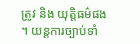ត្រូវ និង យុត្តិធម៌ផង ។ យន្តការច្បាប់ទាំ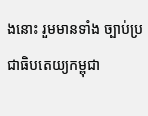ងនោះ រួមមានទាំង ច្បាប់ប្រជាធិបតេយ្យកម្ពុជា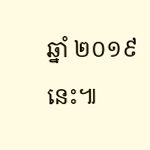ឆ្នាំ ២០១៩ នេះ៕